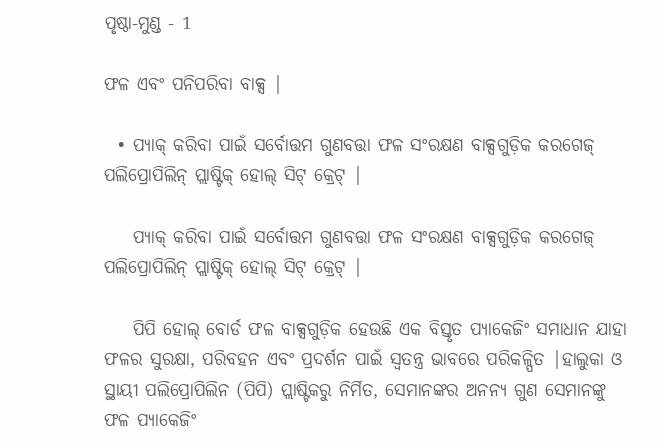ପୃଷ୍ଠା-ମୁଣ୍ଡ - 1

ଫଳ ଏବଂ ପନିପରିବା ବାକ୍ସ |

  • ପ୍ୟାକ୍ କରିବା ପାଇଁ ସର୍ବୋତ୍ତମ ଗୁଣବତ୍ତା ଫଳ ସଂରକ୍ଷଣ ବାକ୍ସଗୁଡ଼ିକ କରଗେଜ୍ ପଲିପ୍ରୋପିଲିନ୍ ପ୍ଲାଷ୍ଟିକ୍ ହୋଲ୍ ସିଟ୍ କ୍ରେଟ୍ |

    ପ୍ୟାକ୍ କରିବା ପାଇଁ ସର୍ବୋତ୍ତମ ଗୁଣବତ୍ତା ଫଳ ସଂରକ୍ଷଣ ବାକ୍ସଗୁଡ଼ିକ କରଗେଜ୍ ପଲିପ୍ରୋପିଲିନ୍ ପ୍ଲାଷ୍ଟିକ୍ ହୋଲ୍ ସିଟ୍ କ୍ରେଟ୍ |

    ପିପି ହୋଲ୍ ବୋର୍ଡ ଫଳ ବାକ୍ସଗୁଡ଼ିକ ହେଉଛି ଏକ ବିସ୍ତୃତ ପ୍ୟାକେଜିଂ ସମାଧାନ ଯାହା ଫଳର ସୁରକ୍ଷା, ପରିବହନ ଏବଂ ପ୍ରଦର୍ଶନ ପାଇଁ ସ୍ୱତନ୍ତ୍ର ଭାବରେ ପରିକଳ୍ପିତ |ହାଲୁକା ଓ ସ୍ଥାୟୀ ପଲିପ୍ରୋପିଲିନ (ପିପି) ପ୍ଲାଷ୍ଟିକରୁ ନିର୍ମିତ, ସେମାନଙ୍କର ଅନନ୍ୟ ଗୁଣ ସେମାନଙ୍କୁ ଫଳ ପ୍ୟାକେଜିଂ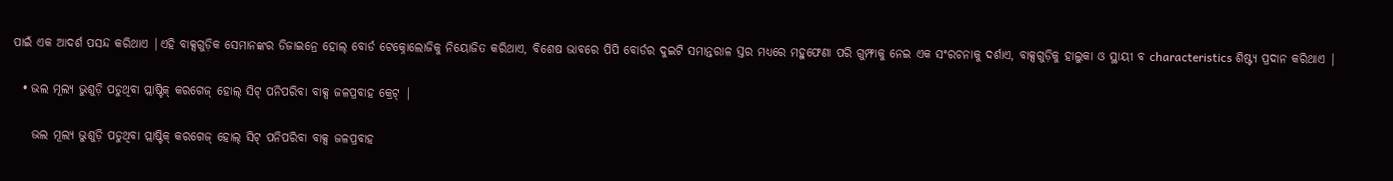ପାଇଁ ଏକ ଆଦର୍ଶ ପସନ୍ଦ କରିଥାଏ |ଏହି ବାକ୍ସଗୁଡ଼ିକ ସେମାନଙ୍କର ଡିଜାଇନ୍ରେ ହୋଲ୍ ବୋର୍ଡ ଟେକ୍ନୋଲୋଜିକୁ ନିୟୋଜିତ କରିଥାଏ, ବିଶେଷ ଭାବରେ ପିପି ବୋର୍ଡର ଦୁଇଟି ସମାନ୍ତରାଳ ସ୍ତର ମଧ୍ୟରେ ମହୁଫେଣା ପରି ଗୁମ୍ଫାକୁ ନେଇ ଏକ ସଂରଚନାକୁ ଦର୍ଶାଏ, ବାକ୍ସଗୁଡ଼ିକୁ ହାଲୁକା ଓ ସ୍ଥାୟୀ ବ characteristics ଶିଷ୍ଟ୍ୟ ପ୍ରଦାନ କରିଥାଏ |

  • ଭଲ ମୂଲ୍ୟ ଭୁଶୁଡ଼ି ପଡୁଥିବା ପ୍ଲାଷ୍ଟିକ୍ କରଗେଜ୍ ହୋଲ୍ ସିଟ୍ ପନିପରିବା ବାକ୍ସ ଜଳପ୍ରବାହ କ୍ରେଟ୍ |

    ଭଲ ମୂଲ୍ୟ ଭୁଶୁଡ଼ି ପଡୁଥିବା ପ୍ଲାଷ୍ଟିକ୍ କରଗେଜ୍ ହୋଲ୍ ସିଟ୍ ପନିପରିବା ବାକ୍ସ ଜଳପ୍ରବାହ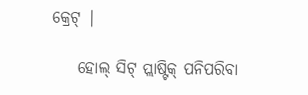କ୍ରେଟ୍ |

    ହୋଲ୍ ସିଟ୍ ପ୍ଲାଷ୍ଟିକ୍ ପନିପରିବା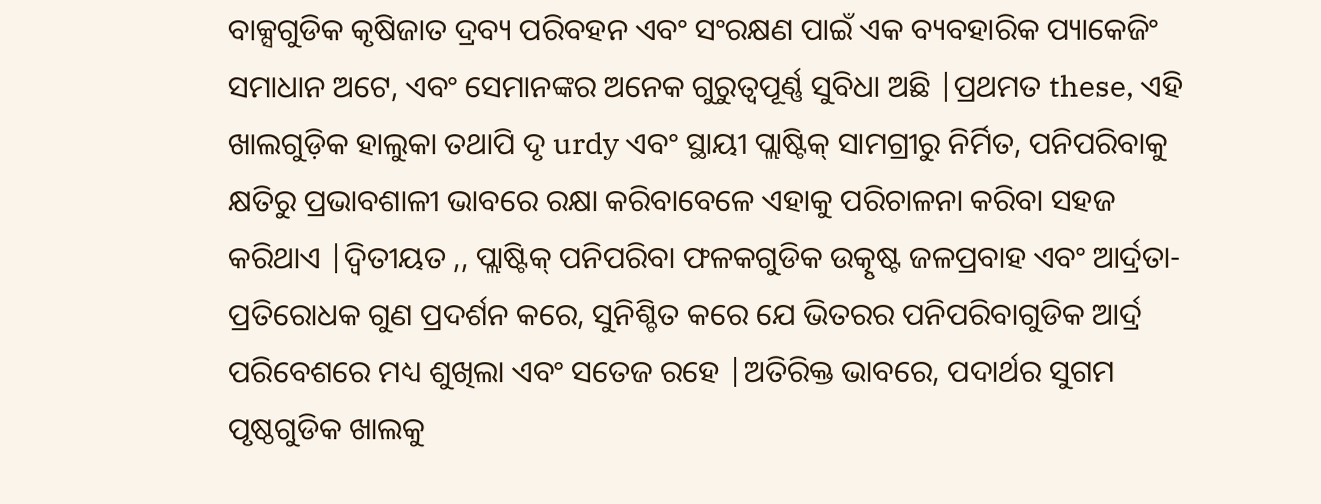ବାକ୍ସଗୁଡିକ କୃଷିଜାତ ଦ୍ରବ୍ୟ ପରିବହନ ଏବଂ ସଂରକ୍ଷଣ ପାଇଁ ଏକ ବ୍ୟବହାରିକ ପ୍ୟାକେଜିଂ ସମାଧାନ ଅଟେ, ଏବଂ ସେମାନଙ୍କର ଅନେକ ଗୁରୁତ୍ୱପୂର୍ଣ୍ଣ ସୁବିଧା ଅଛି |ପ୍ରଥମତ these, ଏହି ଖାଲଗୁଡ଼ିକ ହାଲୁକା ତଥାପି ଦୃ urdy ଏବଂ ସ୍ଥାୟୀ ପ୍ଲାଷ୍ଟିକ୍ ସାମଗ୍ରୀରୁ ନିର୍ମିତ, ପନିପରିବାକୁ କ୍ଷତିରୁ ପ୍ରଭାବଶାଳୀ ଭାବରେ ରକ୍ଷା କରିବାବେଳେ ଏହାକୁ ପରିଚାଳନା କରିବା ସହଜ କରିଥାଏ |ଦ୍ୱିତୀୟତ ,, ପ୍ଲାଷ୍ଟିକ୍ ପନିପରିବା ଫଳକଗୁଡିକ ଉତ୍କୃଷ୍ଟ ଜଳପ୍ରବାହ ଏବଂ ଆର୍ଦ୍ରତା-ପ୍ରତିରୋଧକ ଗୁଣ ପ୍ରଦର୍ଶନ କରେ, ସୁନିଶ୍ଚିତ କରେ ଯେ ଭିତରର ପନିପରିବାଗୁଡିକ ଆର୍ଦ୍ର ପରିବେଶରେ ମଧ୍ୟ ଶୁଖିଲା ଏବଂ ସତେଜ ରହେ |ଅତିରିକ୍ତ ଭାବରେ, ପଦାର୍ଥର ସୁଗମ ପୃଷ୍ଠଗୁଡିକ ଖାଲକୁ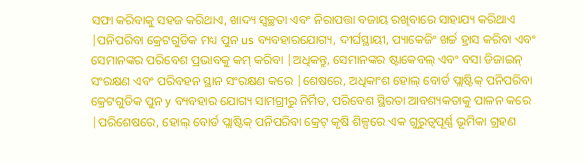ସଫା କରିବାକୁ ସହଜ କରିଥାଏ, ଖାଦ୍ୟ ସ୍ୱଚ୍ଛତା ଏବଂ ନିରାପତ୍ତା ବଜାୟ ରଖିବାରେ ସାହାଯ୍ୟ କରିଥାଏ |ପନିପରିବା କ୍ରେଟଗୁଡିକ ମଧ୍ୟ ପୁନ us ବ୍ୟବହାରଯୋଗ୍ୟ, ଦୀର୍ଘସ୍ଥାୟୀ, ପ୍ୟାକେଜିଂ ଖର୍ଚ୍ଚ ହ୍ରାସ କରିବା ଏବଂ ସେମାନଙ୍କର ପରିବେଶ ପ୍ରଭାବକୁ କମ୍ କରିବା |ଅଧିକନ୍ତୁ, ସେମାନଙ୍କର ଷ୍ଟାକେବଲ୍ ଏବଂ ବସା ଡିଜାଇନ୍ ସଂରକ୍ଷଣ ଏବଂ ପରିବହନ ସ୍ଥାନ ସଂରକ୍ଷଣ କରେ |ଶେଷରେ, ଅଧିକାଂଶ ହୋଲ୍ ବୋର୍ଡ ପ୍ଲାଷ୍ଟିକ୍ ପନିପରିବା କ୍ରେଟଗୁଡିକ ପୁନ y ବ୍ୟବହାର ଯୋଗ୍ୟ ସାମଗ୍ରୀରୁ ନିର୍ମିତ, ପରିବେଶ ସ୍ଥିରତା ଆବଶ୍ୟକତାକୁ ପାଳନ କରେ |ପରିଶେଷରେ, ହୋଲ୍ ବୋର୍ଡ ପ୍ଲାଷ୍ଟିକ୍ ପନିପରିବା କ୍ରେଟ୍ କୃଷି ଶିଳ୍ପରେ ଏକ ଗୁରୁତ୍ୱପୂର୍ଣ୍ଣ ଭୂମିକା ଗ୍ରହଣ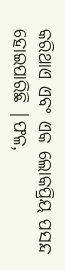କରିଥାଏ ଏବଂ ଏକ ଲୋକପ୍ରିୟ ପସନ୍ଦ ହୋଇପାରିଛି |ଫଳ,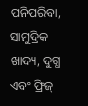ପନିପରିବା, ସାମୁଦ୍ରିକ ଖାଦ୍ୟ, ଦୁଗ୍ଧ ଏବଂ ଫ୍ରିଜ୍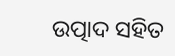ଉତ୍ପାଦ ସହିତ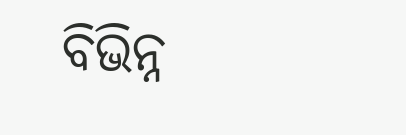ବିଭିନ୍ନ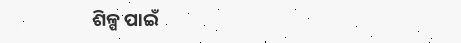ଶିଳ୍ପ ପାଇଁ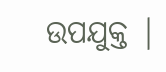ଉପଯୁକ୍ତ |